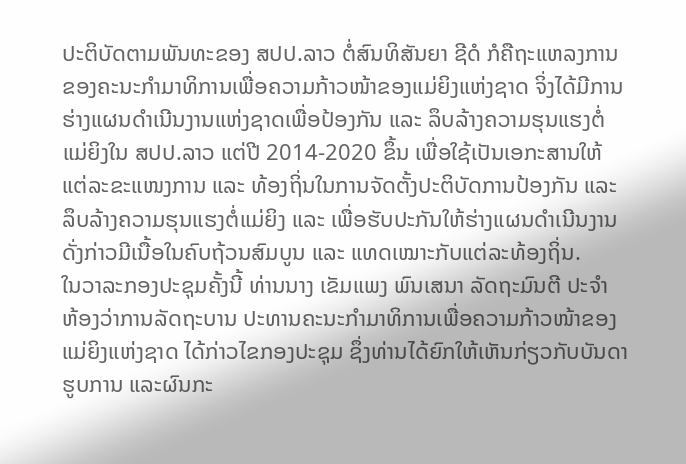ປະຕິບັດຕາມພັນທະຂອງ ສປປ.ລາວ ຕໍ່ສົນທິສັນຍາ ຊີດໍ ກໍຄືຖະແຫລງການ
ຂອງຄະນະກຳມາທິການເພື່ອຄວາມກ້າວໜ້າຂອງແມ່ຍິງແຫ່ງຊາດ ຈິ່ງໄດ້ມີການ
ຮ່າງແຜນດຳເນີນງານແຫ່ງຊາດເພື່ອປ້ອງກັນ ແລະ ລຶບລ້າງຄວາມຮຸນແຮງຕໍ່
ແມ່ຍິງໃນ ສປປ.ລາວ ແຕ່ປີ 2014-2020 ຂຶ້ນ ເພື່ອໃຊ້ເປັນເອກະສານໃຫ້
ແຕ່ລະຂະແໜງການ ແລະ ທ້ອງຖິ່ນໃນການຈັດຕັ້ງປະຕິບັດການປ້ອງກັນ ແລະ
ລຶບລ້າງຄວາມຮຸນແຮງຕໍ່ແມ່ຍິງ ແລະ ເພື່ອຮັບປະກັນໃຫ້ຮ່າງແຜນດຳເນີນງານ
ດັ່ງກ່າວມີເນື້ອໃນຄົບຖ້ວນສົມບູນ ແລະ ແທດເໝາະກັບແຕ່ລະທ້ອງຖິ່ນ.
ໃນວາລະກອງປະຊຸມຄັ້ງນີ້ ທ່ານນາງ ເຂັມແພງ ພົນເສນາ ລັດຖະມົນຕີ ປະຈຳ
ຫ້ອງວ່າການລັດຖະບານ ປະທານຄະນະກຳມາທິການເພື່ອຄວາມກ້າວໜ້າຂອງ
ແມ່ຍິງແຫ່ງຊາດ ໄດ້ກ່າວໄຂກອງປະຊຸມ ຊຶ່ງທ່ານໄດ້ຍົກໃຫ້ເຫັນກ່ຽວກັບບັນດາ
ຮູບການ ແລະຜົນກະ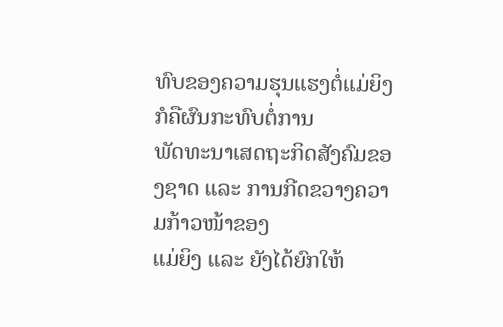ທົບຂອງຄວາມຮຸນແຮງຕໍ່ແມ່ຍິງ ກໍຄືຜົນກະທົບຕໍ່ການ
ພັດທະນາເສດຖະກິດສັງຄົມຂອງຊາດ ແລະ ການກີດຂວາງຄວາມກ້າວໜ້າຂອງ
ແມ່ຍິງ ແລະ ຍັງໄດ້ຍົກໃຫ້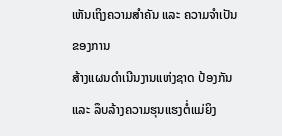ເຫັນເຖິງຄວາມສຳຄັນ ແລະ ຄວາມຈຳເປັນຂອງການ
ສ້າງແຜນດຳເນີນງານແຫ່ງຊາດ ປ້ອງກັນ ແລະ ລຶບລ້າງຄວາມຮຸນແຮງຕໍ່ແມ່ຍິງ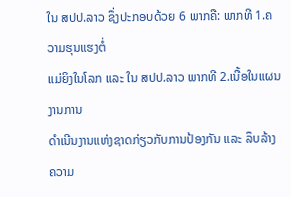ໃນ ສປປ.ລາວ ຊຶ່ງປະກອບດ້ວຍ 6 ພາກຄື: ພາກທີ 1.ຄວາມຮຸນແຮງຕໍ່
ແມ່ຍິງໃນໂລກ ແລະ ໃນ ສປປ.ລາວ ພາກທີ 2.ເນື້ອໃນແຜນງານການ
ດໍາເນີນງານແຫ່ງຊາດກ່ຽວກັບການປ້ອງກັນ ແລະ ລຶບລ້າງຄວາມ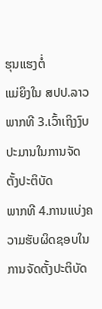ຮຸນແຮງຕໍ່
ແມ່ຍິງໃນ ສປປ.ລາວ ພາກທີ 3.ເວົ້າເຖິງງົບປະມານໃນການຈັດຕັ້ງປະຕິບັດ
ພາກທີ 4.ການແບ່ງຄວາມຮັບຜິດຊອບໃນການຈັດຕັ້ງປະຕິບັດ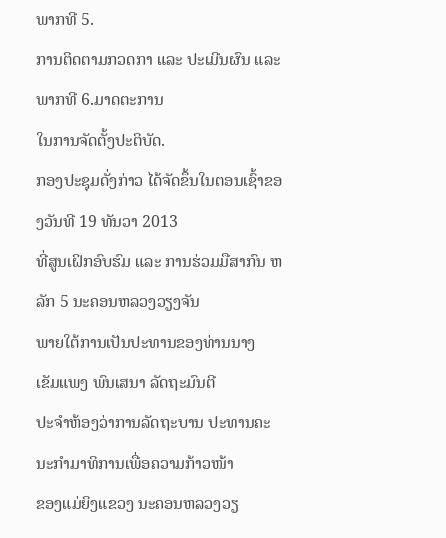ພາກທີ 5.
ການຕິດຕາມກວດກາ ແລະ ປະເມີນຜົນ ແລະ ພາກທີ 6.ມາດຕະການ
ໃນການຈັດຕັ້ງປະຕິບັດ.
ກອງປະຊຸມດັ່ງກ່າວ ໄດ້ຈັດຂຶ້ນໃນຕອນເຊົ້າຂອງວັນທີ 19 ທັນວາ 2013
ທີ່ສູນເຝິກອົບຮົມ ແລະ ການຮ່ວມມືສາກົນ ຫລັກ 5 ນະຄອນຫລວງວຽງຈັນ
ພາຍໃຕ້ການເປັນປະທານຂອງທ່ານນາງ ເຂັມແພງ ພົນເສນາ ລັດຖະມົນຕີ
ປະຈຳຫ້ອງວ່າການລັດຖະບານ ປະທານຄະນະກຳມາທິການເພື່ອຄວາມກ້າວໜ້າ
ຂອງແມ່ຍິງແຂວງ ນະຄອນຫລວງວຽ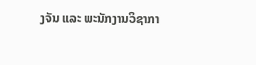ງຈັນ ແລະ ພະນັກງານວິຊາກາ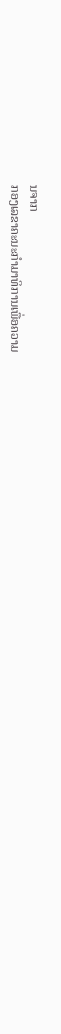ນຈາກ
ກອງເລຂາຄະນະກຳມາທິການເພື່ອຄວາມ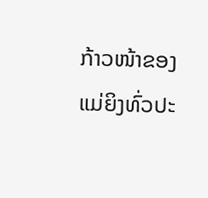ກ້າວໜ້າຂອງແມ່ຍິງທົ່ວປະ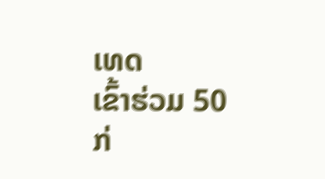ເທດ
ເຂົ້າຮ່ວມ 50 ກ່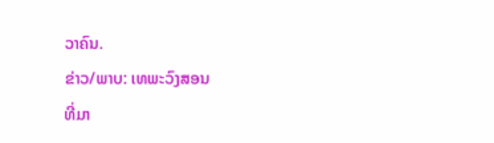ວາຄົນ.
ຂ່າວ/ພາບ: ເທພະວົງສອນ
ທີ່ມາ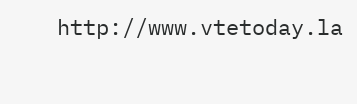http://www.vtetoday.la